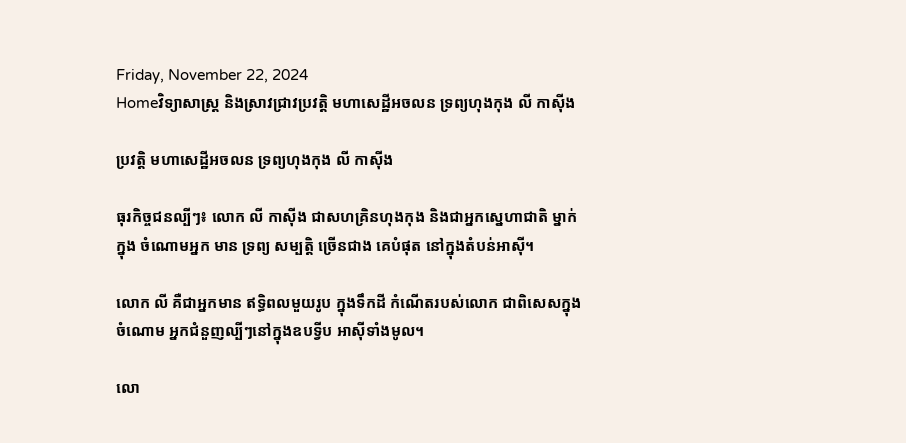Friday, November 22, 2024
Homeវិទ្យាសាស្រ្ដ និងស្រាវជ្រាវប្រវត្តិ មហាសេដ្ឋីអចលន ទ្រព្យហុងកុង លី កាស៊ីង

ប្រវត្តិ មហាសេដ្ឋីអចលន ទ្រព្យហុងកុង លី កាស៊ីង

ធុរកិច្ចជនល្បីៗ៖ លោក លី កាស៊ីង ជាសហគ្រិនហុងកុង និងជាអ្នកស្នេហាជាតិ ម្នាក់ក្នុង ចំណោមអ្នក មាន ទ្រព្យ សម្បត្តិ ច្រើនជាង គេបំផុត នៅក្នុងតំបន់អាស៊ី។

លោក លី គឺជាអ្នកមាន ឥទ្ធិពលមួយរូប ក្នុងទឹកដី កំណើតរបស់លោក ជាពិសេសក្នុងចំណោម អ្នកជំនួញល្បីៗនៅក្នុងឧបទ្វីប អាស៊ីទាំងមូល។

លោ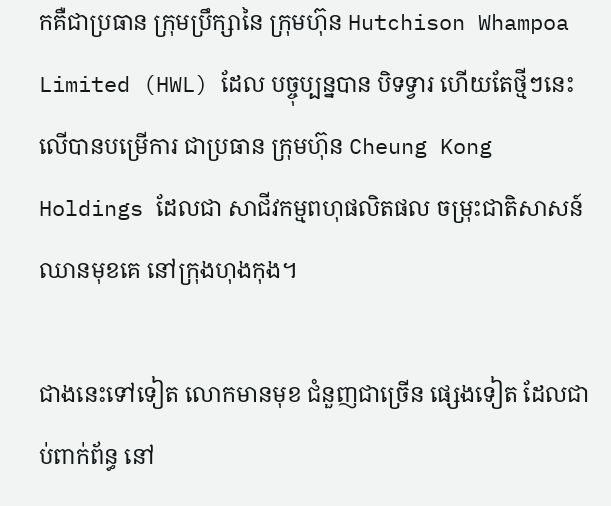កគឺជាប្រធាន ក្រុមប្រឹក្សានៃ ក្រុមហ៊ុន Hutchison Whampoa Limited (HWL) ដែល បច្ចុប្បន្នបាន បិទទ្វារ ហើយតែថ្មីៗនេះ លើបានបម្រើការ ជាប្រធាន ក្រុមហ៊ុន Cheung Kong Holdings ដែលជា សាជីវកម្មពហុផលិតផល ចម្រុះជាតិសាសន៍ ឈានមុខគេ នៅក្រុងហុងកុង។

ជាងនេះទៅទៀត លោកមានមុខ ជំនួញជាច្រើន ផ្សេងទៀត ដែលជាប់ពាក់ព័ន្ធ នៅ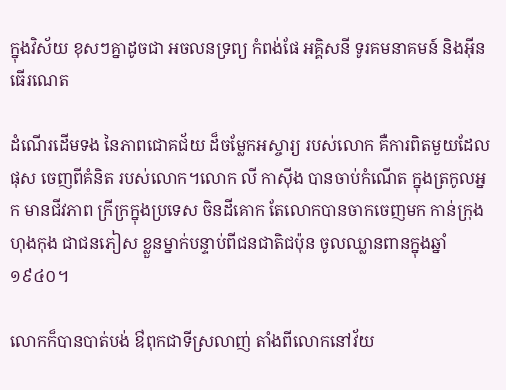ក្នុងវិស័យ ខុសៗគ្នាដូចជា អចលនទ្រព្យ កំពង់ផែ អគ្គិសនី ទូរគមនាគមន៍ និងអ៊ីនធើរណេត

ដំណើរដើមទង នៃភាពជោគជ័យ ដ៏ចម្លែកអស្ចារ្យ របស់លោក គឺការពិតមួយដែលផុស ចេញពីគំនិត របស់លោក។លោក លី កាស៊ីង បានចាប់កំណើត ក្នុងត្រកូលអ្នក មានជីវភាព ក្រីក្រក្នុងប្រទេស ចិនដីគោក តែលោកបានចាកចេញមក កាន់ក្រុងហុងកុង ជាជនភៀស ខ្លួនម្នាក់បន្ទាប់ពីជនជាតិជប៉ុន ចូលឈ្លានពានក្នុងឆ្នាំ១៩៤០។

លោកក៏បានបាត់បង់ ឳពុកជាទីស្រលាញ់ តាំងពីលោកនៅវ័យ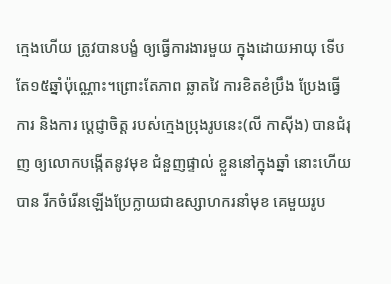ក្មេងហើយ ត្រូវបានបង្ខំ ឲ្យធ្វើការងារមួយ ក្នុងដោយអាយុ ទើបតែ១៥ឆ្នាំប៉ុណ្ណោះ។ព្រោះតែភាព ឆ្លាតវៃ ការខិតខំប្រឹង ប្រែងធ្វើការ និងការ ប្តេជ្ញាចិត្ត របស់ក្មេងប្រុងរូបនេះ(លី កាស៊ីង) បានជំរុញ ឲ្យលោកបង្កើតនូវមុខ ជំនួញផ្ទាល់ ខ្លួននៅក្នុងឆ្នាំ នោះហើយបាន រីកចំរើនឡើងប្រែក្លាយជាឧស្សាហករនាំមុខ គេមួយរូប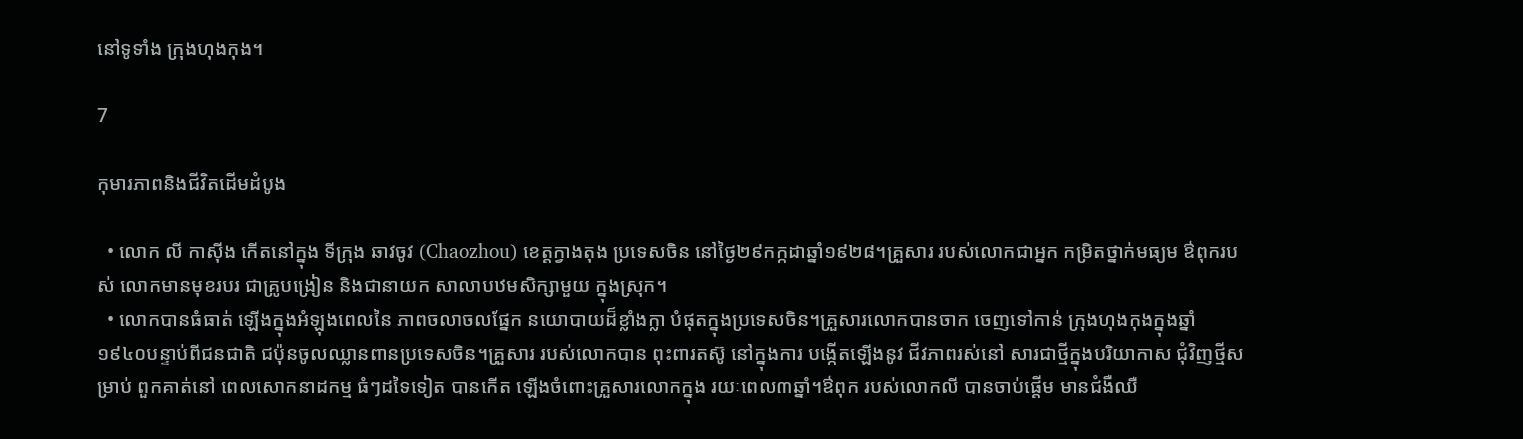នៅទូទាំង ក្រុងហុងកុង។

7

កុមារភាពនិងជីវិតដើមដំបូង

  • លោក លី កាស៊ីង កើតនៅក្នុង ទីក្រុង ឆាវចូវ (Chaozhou) ខេត្តក្វាងតុង ប្រទេសចិន នៅថ្ងៃ២៩កក្កដាឆ្នាំ១៩២៨។គ្រួសារ របស់លោកជាអ្នក កម្រិតថ្នាក់មធ្យម ឳពុករបស់ លោកមានមុខរបរ ជាគ្រូបង្រៀន និងជានាយក សាលាបឋមសិក្សាមួយ ក្នុងស្រុក។
  • លោកបានធំធាត់ ឡើងក្នុងអំឡុងពេលនៃ ភាពចលាចលផ្នែក នយោបាយដ៏ខ្លាំងក្លា បំផុតក្នុងប្រទេសចិន។គ្រួសារលោកបានចាក ចេញទៅកាន់ ក្រុងហុងកុងក្នុងឆ្នាំ ១៩៤០បន្ទាប់ពីជនជាតិ ជប៉ុនចូលឈ្លានពានប្រទេសចិន។គ្រួសារ របស់លោកបាន ពុះពារតស៊ូ នៅក្នុងការ បង្កើតឡើងនូវ ជីវភាពរស់នៅ សារជាថ្មីក្នុងបរិយាកាស ជុំវិញថ្មីសម្រាប់ ពួកគាត់នៅ ពេលសោកនាដកម្ម ធំៗដទៃទៀត បានកើត ឡើងចំពោះគ្រួសារលោកក្នុង រយៈពេល៣ឆ្នាំ។ឳពុក របស់លោកលី បានចាប់ផ្តើម មានជំងឺឈឺ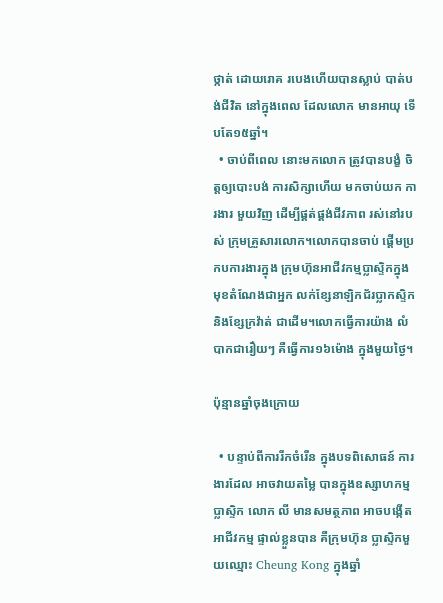ថ្កាត់ ដោយរោគ របេងហើយបានស្លាប់ បាត់បង់ជីវិត នៅក្នុងពេល ដែលលោក មានអាយុ ទើបតែ១៥ឆ្នាំ។
  • ចាប់ពីពេល នោះមកលោក ត្រូវបានបង្ខំ ចិត្តឲ្យបោះបង់ ការសិក្សាហើយ មកចាប់យក ការងារ មួយវិញ ដើម្បីផ្គត់ផ្គង់ជីវភាព រស់នៅរបស់ ក្រុមគ្រួសារលោក។លោកបានចាប់ ផ្តើមប្រកបការងារក្នុង ក្រុមហ៊ុនអាជីវកម្មប្លាស្ទិកក្នុង មុខតំណែងជាអ្នក លក់ខ្សែនាឡិកជ័រប្លាកស្ទិក និងខ្សែក្រវ៉ាត់ ជាដើម។លោកធ្វើការយ៉ាង លំបាកជារឿយៗ គឺធ្វើការ១៦ម៉ោង ក្នុងមួយថ្ងៃ។

ប៉ុន្មានឆ្នាំចុងក្រោយ

  • បន្ទាប់ពីការរីកចំរើន ក្នុងបទពិសោធន៍ ការងារដែល អាចវាយតម្លៃ បានក្នុងឧស្សាហកម្ម ប្លាស្ទិក លោក លី មានសមត្ថភាព អាចបង្កើតអាជីវកម្ម ផ្ទាល់ខ្លួនបាន គឺក្រុមហ៊ុន ប្លាស្ទិកមួយឈ្មោះ Cheung Kong ក្នុងឆ្នាំ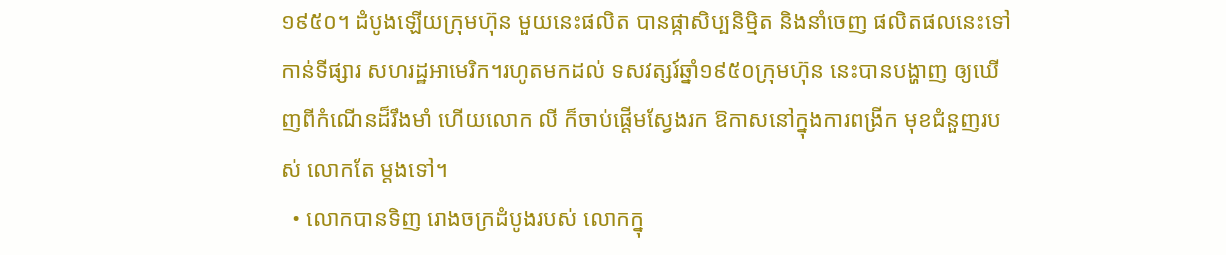១៩៥០។ ដំបូងឡើយក្រុមហ៊ុន មួយនេះផលិត បានផ្កាសិប្បនិម្មិត និងនាំចេញ ផលិតផលនេះទៅកាន់ទីផ្សារ សហរដ្ឋអាមេរិក។រហូតមកដល់ ទសវត្សរ៍ឆ្នាំ១៩៥០ក្រុមហ៊ុន នេះបានបង្ហាញ ឲ្យឃើញពីកំណើនដ៏រឹងមាំ ហើយលោក លី ក៏ចាប់ផ្តើមស្វែងរក ឱកាសនៅក្នុងការពង្រីក មុខជំនួញរបស់ លោកតែ ម្តងទៅ។
  • លោកបានទិញ រោងចក្រដំបូងរបស់ លោកក្នុ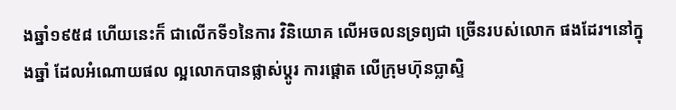ងឆ្នាំ១៩៥៨ ហើយនេះក៏ ជាលើកទី១នៃការ វិនិយោគ លើអចលនទ្រព្យជា ច្រើនរបស់លោក ផងដែរ។នៅក្នុងឆ្នាំ ដែលអំណោយផល ល្អលោកបានផ្លាស់ប្តូរ ការផ្តោត លើក្រុមហ៊ុនប្លាស្ទិ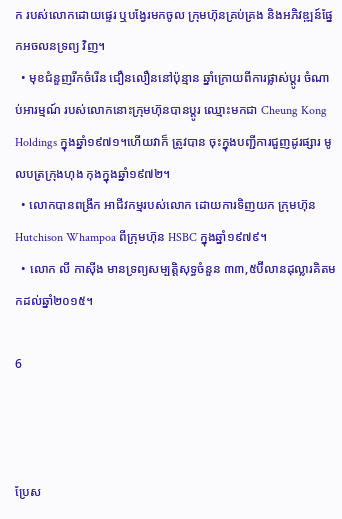ក របស់លោកដោយផ្ទេរ ឬបង្វែរមកចូល ក្រុមហ៊ុនគ្រប់គ្រង និងអភិវឌ្ឍន៍ផ្នែកអចលនទ្រព្យ វិញ។
  • មុខជំនួញរីកចំរើន ជឿនលឿននៅប៉ុន្មាន ឆ្នាំក្រោយពីការផ្លាស់ប្តូរ ចំណាប់អារម្មណ៍ របស់លោកនោះក្រុមហ៊ុនបានប្តូរ ឈ្មោះមកជា Cheung Kong Holdings ក្នុងឆ្នាំ១៩៧១។ហើយវាក៏ ត្រូវបាន ចុះក្នុងបញ្ជីការជួញដូរផ្សារ មូលបត្រក្រុងហុង កុងក្នុងឆ្នាំ១៩៧២។
  • លោកបានពង្រីក អាជីវកម្មរបស់លោក ដោយការទិញយក ក្រុមហ៊ុន Hutchison Whampoa ពីក្រុមហ៊ុន HSBC ក្នុងឆ្នាំ១៩៧៩។
  • លោក លី កាស៊ីង មានទ្រព្យសម្បត្តិសុទ្ធចំនួន ៣៣,៥ប៊ីលានដុល្លារគិតមកដល់ឆ្នាំ២០១៥។

6



ប្រែស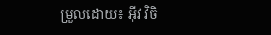ម្រួលដោយ៖ អុីវ វិចិ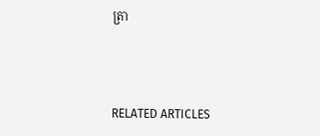ត្រា



RELATED ARTICLES